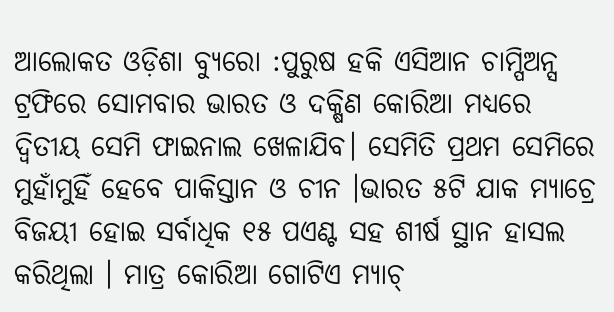ଆଲୋକତ ଓଡ଼ିଶା ବ୍ୟୁରୋ :ପୁରୁଷ ହକି ଏସିଆନ ଚାମ୍ପିଅନ୍ସ ଟ୍ରଫିରେ ସୋମବାର ଭାରତ ଓ ଦକ୍ଷିଣ କୋରିଆ ମଧ୍ୟରେ ଦ୍ୱିତୀୟ ସେମି ଫାଇନାଲ ଖେଳାଯିବ। ସେମିତି ପ୍ରଥମ ସେମିରେ ମୁହାଁମୁହିଁ ହେବେ ପାକିସ୍ତାନ ଓ ଚୀନ ।ଭାରତ ୫ଟି ଯାକ ମ୍ୟାଚ୍ରେ ବିଜୟୀ ହୋଇ ସର୍ବାଧିକ ୧୫ ପଏଣ୍ଟ ସହ ଶୀର୍ଷ ସ୍ଥାନ ହାସଲ କରିଥିଲା । ମାତ୍ର କୋରିଆ ଗୋଟିଏ ମ୍ୟାଚ୍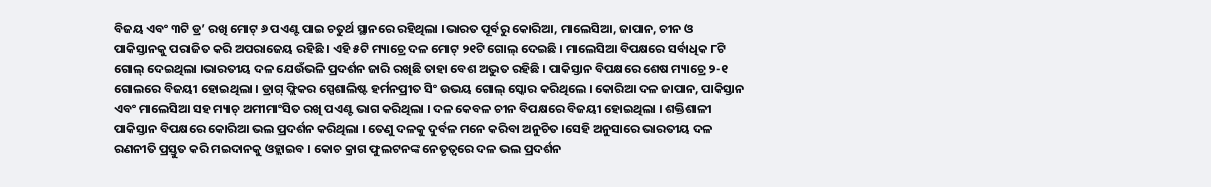ବିଜୟ ଏବଂ ୩ଟି ଡ୍ର’ ରଖି ମୋଟ୍ ୬ ପଏଣ୍ଟ ପାଇ ଚତୁର୍ଥ ସ୍ଥାନରେ ରହିଥିଲା ।ଭାରତ ପୂର୍ବରୁ କୋରିଆ, ମାଲେସିଆ, ଜାପାନ, ଚୀନ ଓ ପାକିସ୍ତାନକୁ ପରାଜିତ କରି ଅପରାଜେୟ ରହିଛି । ଏହି ୫ଟି ମ୍ୟାଚ୍ରେ ଦଳ ମୋଟ୍ ୨୧ଟି ଗୋଲ୍ ଦେଇଛି । ମାଲେସିଆ ବିପକ୍ଷରେ ସର୍ବାଧିକ ୮ଟି ଗୋଲ୍ ଦେଇଥିଲା ।ଭାରତୀୟ ଦଳ ଯେଉଁଭଳି ପ୍ରଦର୍ଶନ ଜାରି ରଖିଛି ତାହା ବେଶ ଅଦ୍ଭୁତ ରହିଛି । ପାକିସ୍ତାନ ବିପକ୍ଷରେ ଶେଷ ମ୍ୟାଚ୍ରେ ୨-୧ ଗୋଲରେ ବିଜୟୀ ହୋଇଥିଲା । ଡ୍ରାଗ୍ ଫ୍ଲିକର ସ୍ପେଶାଲିଷ୍ଟ ହର୍ମନପ୍ରୀତ ସିଂ ଉଭୟ ଗୋଲ୍ ସ୍କୋର କରିଥିଲେ । କୋରିଆ ଦଳ ଜାପାନ, ପାକିସ୍ତାନ ଏବଂ ମାଲେସିଆ ସହ ମ୍ୟାଚ୍ ଅମୀମାଂସିତ ରଖି ପଏଣ୍ଟ ଭାଗ କରିଥିଲା । ଦଳ କେବଳ ଚୀନ ବିପକ୍ଷରେ ବିଜୟୀ ହୋଇଥିଲା । ଶକ୍ତିଶାଳୀ ପାକିସ୍ତାନ ବିପକ୍ଷରେ କୋରିଆ ଭଲ ପ୍ରଦର୍ଶନ କରିଥିଲା । ତେଣୁ ଦଳକୁ ଦୁର୍ବଳ ମନେ କରିବା ଅନୁଚିତ ।ସେହି ଅନୁସାରେ ଭାରତୀୟ ଦଳ ରଣନୀତି ପ୍ରସ୍ତୁତ କରି ମଇଦାନକୁ ଓହ୍ଲାଇବ । କୋଚ କ୍ରାଗ ଫୁଲଟନଙ୍କ ନେତୃତ୍ୱରେ ଦଳ ଭଲ ପ୍ରଦର୍ଶନ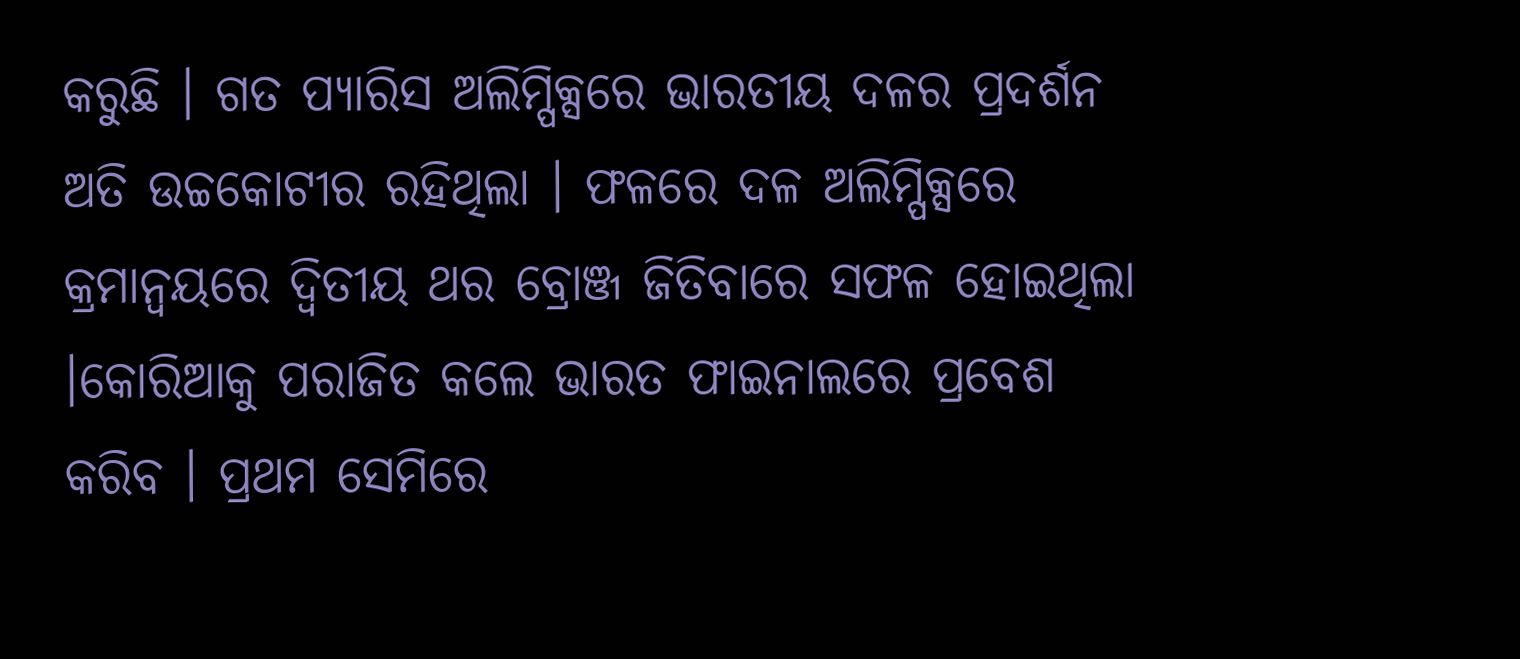କରୁଛି । ଗତ ପ୍ୟାରିସ ଅଲିମ୍ପିକ୍ସରେ ଭାରତୀୟ ଦଳର ପ୍ରଦର୍ଶନ ଅତି ଉଚ୍ଚକୋଟୀର ରହିଥିଲା । ଫଳରେ ଦଳ ଅଲିମ୍ପିକ୍ସରେ କ୍ରମାନ୍ୱୟରେ ଦ୍ୱିତୀୟ ଥର ବ୍ରୋଞ୍ଜ ଜିତିବାରେ ସଫଳ ହୋଇଥିଲା ।କୋରିଆକୁ ପରାଜିତ କଲେ ଭାରତ ଫାଇନାଲରେ ପ୍ରବେଶ କରିବ । ପ୍ରଥମ ସେମିରେ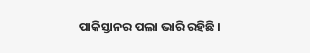ପାକିସ୍ତାନର ପଲା ଭାରି ରହିଛି ।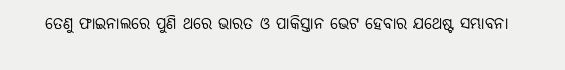ତେଣୁ ଫାଇନାଲରେ ପୁଣି ଥରେ ଭାରତ ଓ ପାକିସ୍ତାନ ଭେଟ ହେବାର ଯଥେଷ୍ଟ ସମ୍ଭାବନା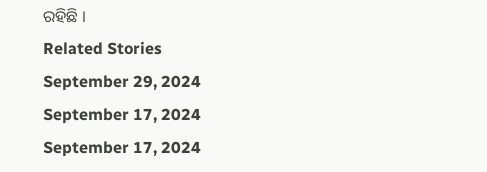ରହିଛି ।
Related Stories
September 29, 2024
September 17, 2024
September 17, 2024